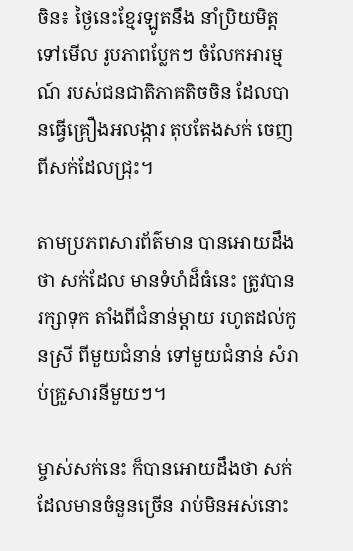ចិន៖ ថ្ងៃនេះខ្មែរឡូតនឹង នាំប្រិយមិត្តទៅមើល រូបភាពប្លែកៗ ចំលែកអារម្មណ៍ របស់ជនជាតិភាគតិចចិន ដែលបានធ្វើគ្រឿងអលង្ការ តុបតែងសក់ ចេញពីសក់ដែលជ្រុះ។

តាមប្រភពសារព័ត៌មាន បានអោយដឹងថា សក់ដែល មានទំហំដ៏ធំនេះ ត្រូវបានរក្សាទុក តាំងពីជំនាន់ម្តាយ រហូតដល់កូនស្រី ពីមួយជំនាន់ ទៅមួយជំនាន់ សំរាប់គ្រួសារនីមួយៗ។

ម្ចាស់សក់នេះ ក៏បានអោយដឹងថា សក់ដែលមានចំនួនច្រើន រាប់មិនអស់នោះ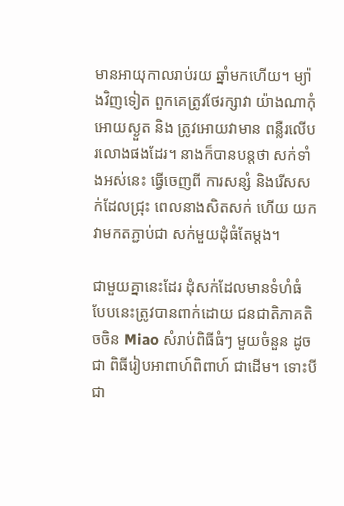មានអាយុកាលរាប់រយ ឆ្នាំមកហើយ។ ម្យ៉ាងវិញទៀត ពួកគេត្រូវថែរក្សាវា យ៉ាងណាកុំអោយស្ងួត និង ត្រូវអោយវាមាន ពន្លឺរលើបរលោងផងដែរ។ នាងក៏បានបន្តថា សក់ទាំងអស់នេះ ធ្វើចេញពី ការសន្សំ និងរើសសក់ដែលជ្រុះ ពេលនាងសិតសក់ ហើយ យកវាមកតភ្ជាប់ជា សក់មួយដុំធំតែម្តង។

ជាមួយគ្នានេះដែរ ដុំសក់ដែលមានទំហំធំ បែបនេះត្រូវបានពាក់ដោយ ជនជាតិភាគតិចចិន Miao សំរាប់ពិធីធំៗ មួយចំនួន ដូចជា ពិធីរៀបអាពាហ៍ពិពាហ៍ ជាដើម។ ទោះបីជា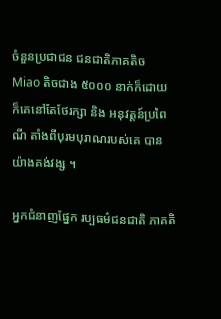ចំនួនប្រជាជន ជនជាតិភាគតិច Miao តិចជាង ៥០០០ នាក់ក៏ដោយ ក៏គេនៅតែថែរក្សា និង អនុវត្តន៍ប្រពៃណី តាំងពីបុរមបុរាណរបស់គេ បានយ៉ាងគង់វង្ស ។

អ្នកជំនាញផ្នែក រប្បធម៌ជនជាតិ ភាគតិ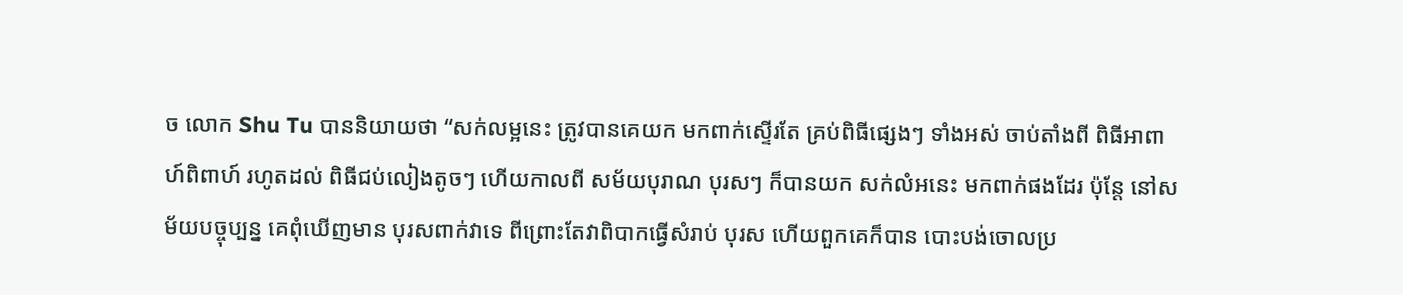ច លោក Shu Tu បាននិយាយថា “សក់លម្អនេះ ត្រូវបានគេយក មកពាក់ស្ទើរតែ គ្រប់ពិធីផ្សេងៗ ទាំងអស់ ចាប់តាំងពី ពិធីអាពាហ៍ពិពាហ៍ រហូតដល់ ពិធីជប់លៀងតូចៗ ហើយកាលពី សម័យបុរាណ បុរសៗ ក៏បានយក សក់លំអនេះ មកពាក់ផងដែរ ប៉ុន្តែ នៅសម័យបច្ចុប្បន្ន គេពុំឃើញមាន បុរសពាក់វាទេ ពីព្រោះតែវាពិបាកធ្វើសំរាប់ បុរស ហើយពួកគេក៏បាន បោះបង់ចោលប្រ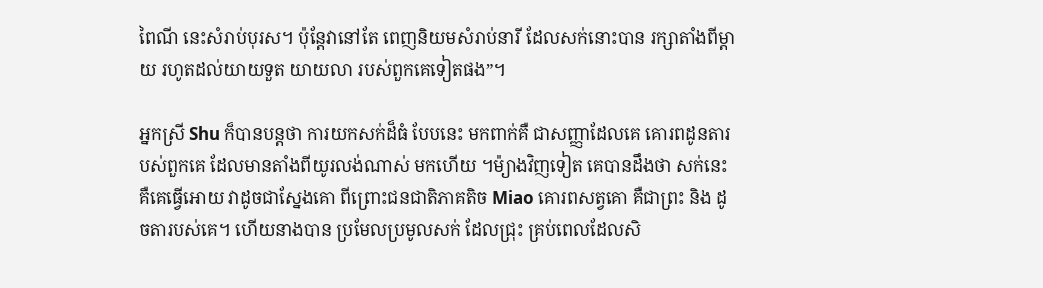ពៃណី នេះសំរាប់បុរស។ ប៉ុន្តែវានៅតែ ពេញនិយមសំរាប់នារី ដែលសក់នោះបាន រក្សាតាំងពីម្តាយ រហូតដល់យាយទួត យាយលា របស់ពួកគេទៀតផង”។

អ្នកស្រី Shu ក៏បានបន្តថា ការយកសក់ដ៏ធំ បែបនេះ មកពាក់គឺ ជាសញ្ញាដែលគេ គោរពដូនតារបស់ពួកគេ ដែលមានតាំងពីយូរលង់ណាស់ មកហើយ ។ម៉្យាងវិញទៀត គេបានដឹងថា សក់នេះគឺគេធ្វើអោយ វាដូចជាស្នែងគោ ពីព្រោះជនជាតិភាគតិច Miao គោរពសត្វគោ គឺជាព្រះ និង ដូចតារបស់គេ។ ហើយនាងបាន ប្រមែលប្រមូលសក់ ដែលជ្រុះ គ្រប់ពេលដែលសិ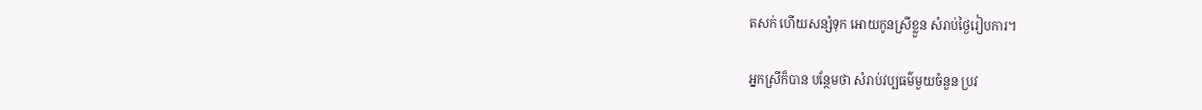តសក់ ហើយសន្សំទុក អោយកូនស្រីខ្លួន សំរាប់ថ្ងៃរៀបការ។

អ្នកស្រីក៏បាន បន្ថែមថា សំរាប់វប្បធម៌មួយចំនួន ប្រវ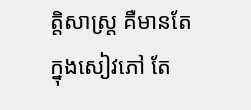ត្តិសាស្រ្ត គឺមានតែក្នុងសៀវភៅ តែ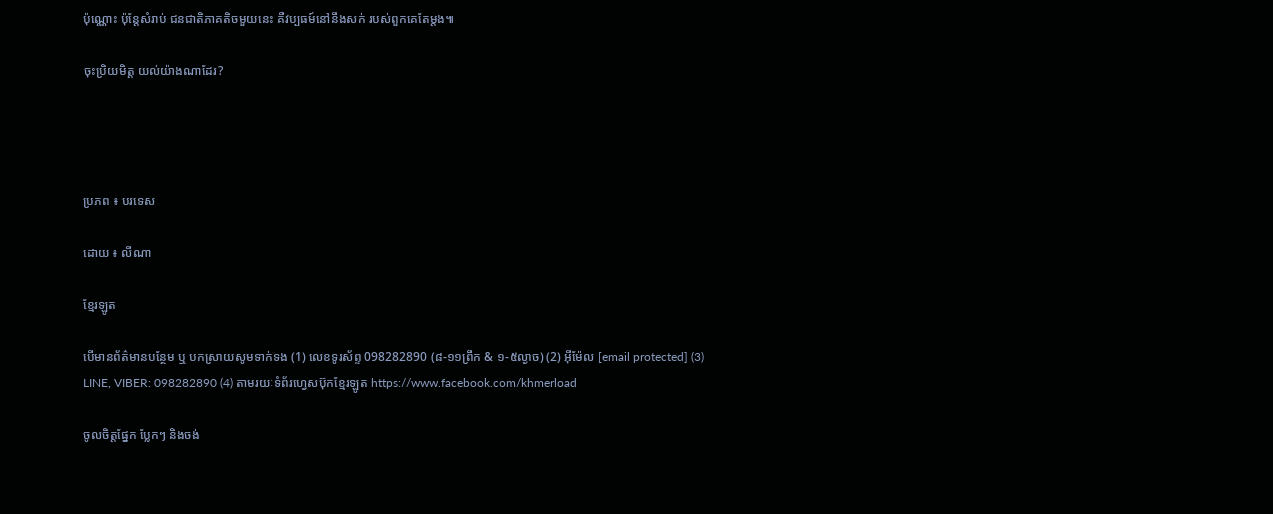ប៉ុណ្ណោះ ប៉ុន្តែសំរាប់ ជនជាតិភាគតិចមួយនេះ គឺវប្បធម៍នៅនឹងសក់ របស់ពួកគេតែម្តង៕

ចុះប្រិយមិត្ត យល់យ៉ាងណាដែរ?




ប្រភព ៖ បរទេស

ដោយ ៖ លីណា

ខ្មែរឡូត

បើមានព័ត៌មានបន្ថែម ឬ បកស្រាយសូមទាក់ទង (1) លេខទូរស័ព្ទ 098282890 (៨-១១ព្រឹក & ១-៥ល្ងាច) (2) អ៊ីម៉ែល [email protected] (3) LINE, VIBER: 098282890 (4) តាមរយៈទំព័រហ្វេសប៊ុកខ្មែរឡូត https://www.facebook.com/khmerload

ចូលចិត្តផ្នែក ប្លែកៗ និងចង់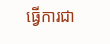ធ្វើការជា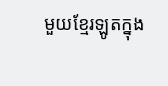មួយខ្មែរឡូតក្នុង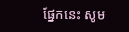ផ្នែកនេះ សូម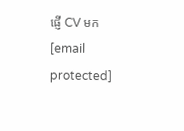ផ្ញើ CV មក [email protected]